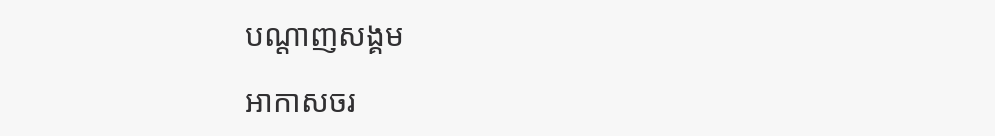បណ្តាញសង្គម

អាកាសចរ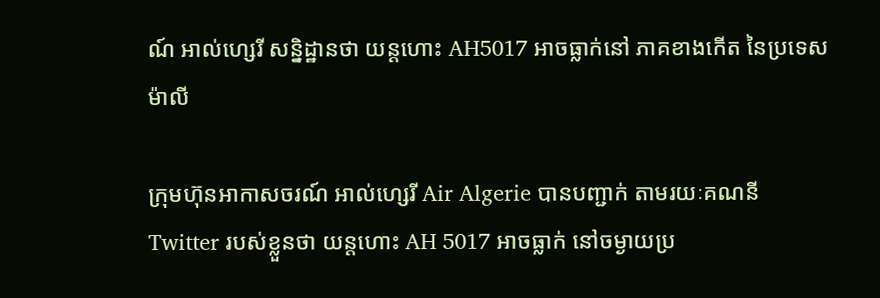ណ៍ អាល់ហ្សេរី សន្និដ្ឋានថា យន្តហោះ AH5017 អាចធ្លាក់នៅ ភាគខាងកើត នៃប្រទេសម៉ាលី

ក្រុមហ៊ុនអាកាសចរណ៍ អាល់ហ្សេរី Air Algerie បានបញ្ជាក់ តាមរយៈគណនី Twitter របស់ខ្លួនថា យន្តហោះ AH 5017 អាចធ្លាក់ នៅចម្ងាយប្រ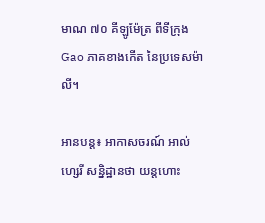មាណ ៧០ គីឡូម៉ែត្រ ពីទីក្រុង Gao ភាគខាងកើត នៃប្រទេសម៉ាលី។

អានបន្ត៖ អាកាសចរណ៍ អាល់ហ្សេរី សន្និដ្ឋានថា យន្តហោះ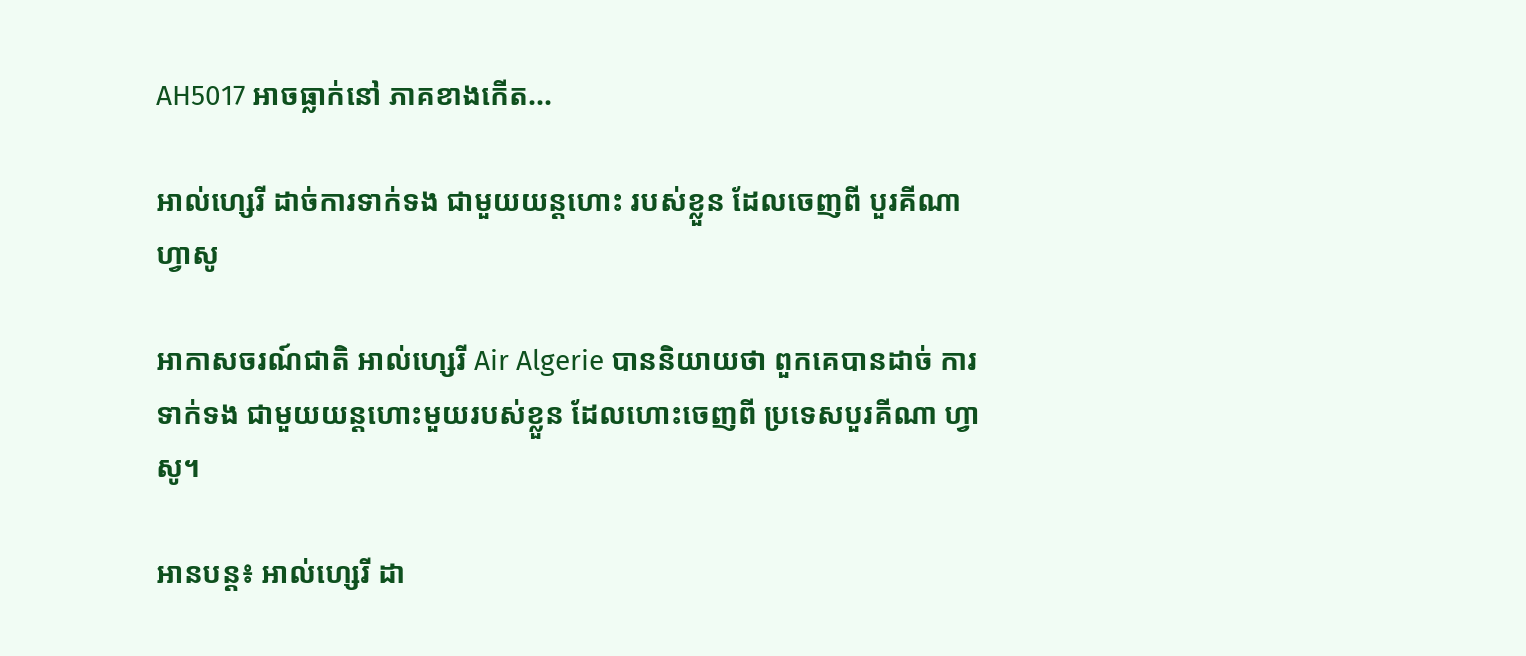AH5017 អាចធ្លាក់នៅ ភាគខាងកើត...

អាល់ហ្សេរី ដាច់ការទាក់ទង ជាមួយយន្តហោះ របស់ខ្លួន ដែលចេញពី បួរគីណា ហ្វាសូ

អាកាសចរណ៍ជាតិ អាល់ហ្សេរី Air Algerie បាននិយាយថា ពួកគេបានដាច់ ការទាក់ទង ជាមួយយន្តហោះមួយរបស់ខ្លួន ដែលហោះចេញពី ប្រទេសបួរគីណា ហ្វាសូ។

អានបន្ត៖ អាល់ហ្សេរី ដា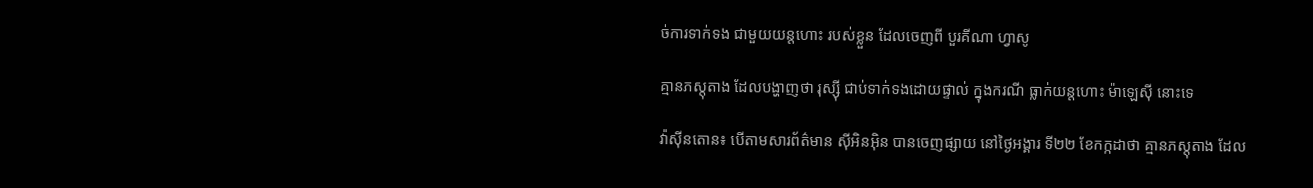ច់ការទាក់ទង ជាមួយយន្តហោះ របស់ខ្លួន ដែលចេញពី បួរគីណា ហ្វាសូ

គ្មានភស្តុតាង ដែលបង្ហាញថា រុស្ស៊ី ជាប់ទាក់ទងដោយផ្ទាល់ ក្នុងករណី ធ្លាក់យន្តហោះ ម៉ាឡេស៊ី នោះទេ

វ៉ាស៊ីនតោន៖ បើតាមសារព័ត៌មាន ស៊ីអិនអ៊ិន បានចេញផ្សាយ នៅថ្ងៃអង្គារ ទី២២ ខែកក្កដាថា គ្មានភស្តុតាង ដែល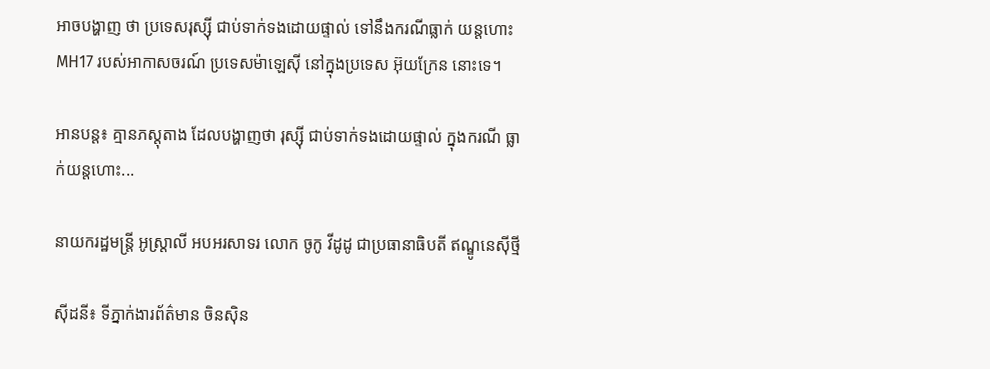អាចបង្ហាញ ថា ប្រទេសរុស្ស៊ី ជាប់ទាក់ទងដោយផ្ទាល់ ទៅនឹងករណីធ្លាក់ យន្តហោះ MH17 របស់អាកាសចរណ៍ ប្រទេសម៉ាឡេស៊ី នៅក្នុងប្រទេស អ៊ុយក្រែន នោះទេ។

អានបន្ត៖ គ្មានភស្តុតាង ដែលបង្ហាញថា រុស្ស៊ី ជាប់ទាក់ទងដោយផ្ទាល់ ក្នុងករណី ធ្លាក់យន្តហោះ...

នាយករដ្ឋមន្ត្រី អូស្រ្តាលី អបអរសាទរ លោក ចូកូ វីដូដូ ជាប្រធានាធិបតី ឥណ្ឌូនេស៊ីថ្មី

ស៊ីដនី៖ ទីភ្នាក់ងារព័ត៌មាន ចិនស៊ិន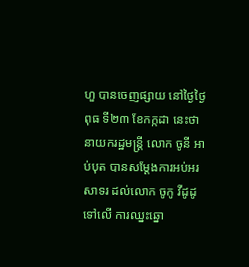ហួ បានចេញផ្សាយ នៅថ្ងៃថ្ងៃពុធ ទី២៣ ខែកក្កដា នេះថា នាយករដ្ឋមន្ត្រី លោក ចូនី អាប់បុត បានសម្តែងការអប់អរសាទរ ដល់លោក ចូកូ វីដូដូ ទៅលើ ការឈ្នះឆ្នោ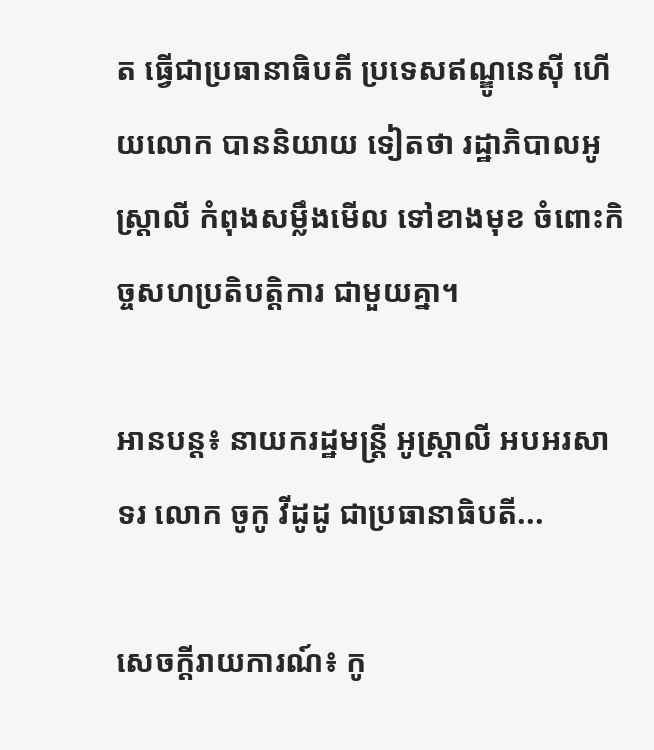ត ធ្វើជាប្រធានាធិបតី ប្រទេសឥណ្ឌូនេស៊ី ហើយលោក បាននិយាយ ទៀតថា រដ្ឋាភិបាលអូស្រ្តាលី កំពុងសម្លឹងមើល ទៅខាងមុខ ចំពោះកិច្ចសហប្រតិបត្តិការ ជាមួយគ្នា។

អានបន្ត៖ នាយករដ្ឋមន្ត្រី អូស្រ្តាលី អបអរសាទរ លោក ចូកូ វីដូដូ ជាប្រធានាធិបតី...

សេចក្តីរាយការណ៍៖ កូ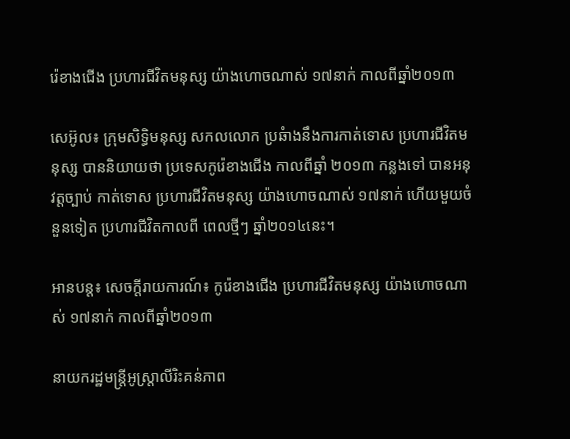រ៉េខាងជើង ប្រហារជីវិតមនុស្ស យ៉ាងហោចណាស់ ១៧នាក់ កាលពីឆ្នាំ២០១៣

សេអ៊ូល៖ ក្រុមសិទ្ធិមនុស្ស សកលលោក ប្រឆំាងនឹងការកាត់ទោស ប្រហារជីវិតមនុស្ស បាននិយាយថា ប្រទេសកូរ៉េខាងជើង កាលពីឆ្នាំ ២០១៣ កន្លងទៅ បានអនុវត្តច្បាប់ កាត់ទោស ប្រហារជីវិតមនុស្ស យ៉ាងហោចណាស់ ១៧នាក់ ហើយមួយចំនួនទៀត ប្រហារជីវិតកាលពី ពេលថ្មីៗ ឆ្នាំ២០១៤នេះ។

អានបន្ត៖ សេចក្តីរាយការណ៍៖ កូរ៉េខាងជើង ប្រហារជីវិតមនុស្ស យ៉ាងហោចណាស់ ១៧នាក់ កាលពីឆ្នាំ២០១៣

នាយករដ្ឋមន្ត្រីអូស្ត្រាលីរិះគន់ភាព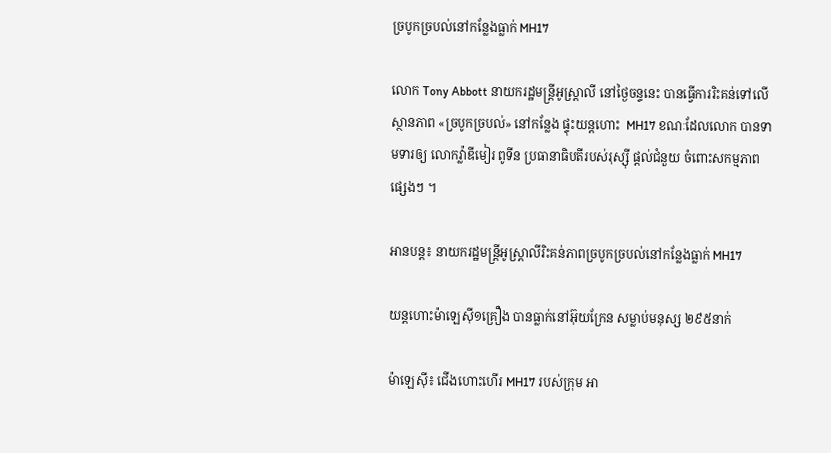ច្របូកច្របល់នៅកន្លែងធ្លាក់ MH17

លោក Tony Abbott នាយករដ្ឋមន្ត្រីអូស្ត្រាលី នៅថ្ងៃចន្ទនេះ បានធ្វើការរិះគន់ទៅលើស្ថានភាព «ច្របូកច្របល់» នៅកន្លែង ផ្ទុះយន្តហោះ  MH17 ខណៈដែលលោក បានទាមទារឲ្យ លោកវ្ល៉ាឌីមៀរ ពូទីន ប្រធានាធិបតីរបស់រុស្ស៊ី ផ្តល់ជំនួយ ចំពោះសកម្មភាព ផ្សេងៗ ។

អានបន្ត៖ នាយករដ្ឋមន្ត្រីអូស្ត្រាលីរិះគន់ភាពច្របូកច្របល់នៅកន្លែងធ្លាក់ MH17

យន្តហោះម៉ាឡេស៊ី១គ្រឿង បានធ្លាក់នៅអ៊ុយក្រែន សម្លាប់មនុស្ស ២៩៥នាក់

ម៉ាឡេស៊ី៖ ជើងហោះហើរ MH17 របស់ក្រុម អា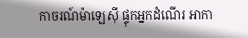កាចរណ៍ម៉ាឡេស៊ី ផ្ទុកអ្នកដំណើរ អាកា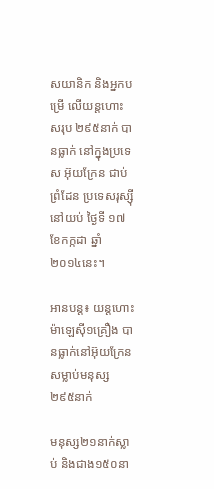សយានិក និងអ្នកបម្រើ លើយន្តហោះ សរុប ២៩៥នាក់ បានធ្លាក់ នៅក្នុងប្រទេស អ៊ុយក្រែន ជាប់ព្រំដែន ប្រទេសរុស្ស៊ី នៅយប់ ថ្ងៃទី ១៧ ខែកក្កដា ឆ្នាំ ២០១៤នេះ។

អានបន្ត៖ យន្តហោះម៉ាឡេស៊ី១គ្រឿង បានធ្លាក់នៅអ៊ុយក្រែន សម្លាប់មនុស្ស ២៩៥នាក់

មនុស្ស២១នាក់ស្លាប់ និងជាង១៥០នា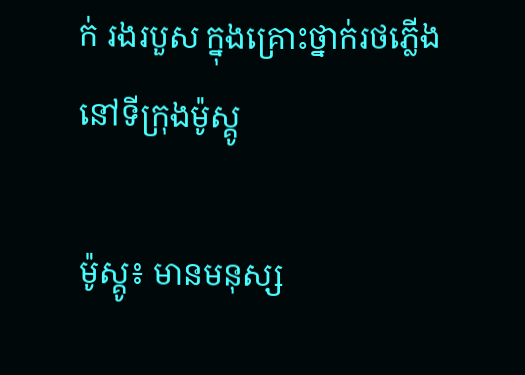ក់ រងរបួស ក្នុងគ្រោះថ្នាក់រថភ្លើង នៅទីក្រុងម៉ូស្គូ

ម៉ូស្គូ៖ មានមនុស្ស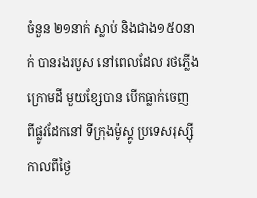ចំនួន ២១នាក់ ស្លាប់ និងជាង១៥០នាក់ បានរងរបួស នៅពេលដែល រថភ្លើងក្រោមដី មួយខ្សែបាន បើកធ្លាក់ចេញ ពីផ្លូវដែកនៅ ទីក្រុងម៉ូស្គូ ប្រទេសរុស្ស៊ី កាលពីថ្ងៃ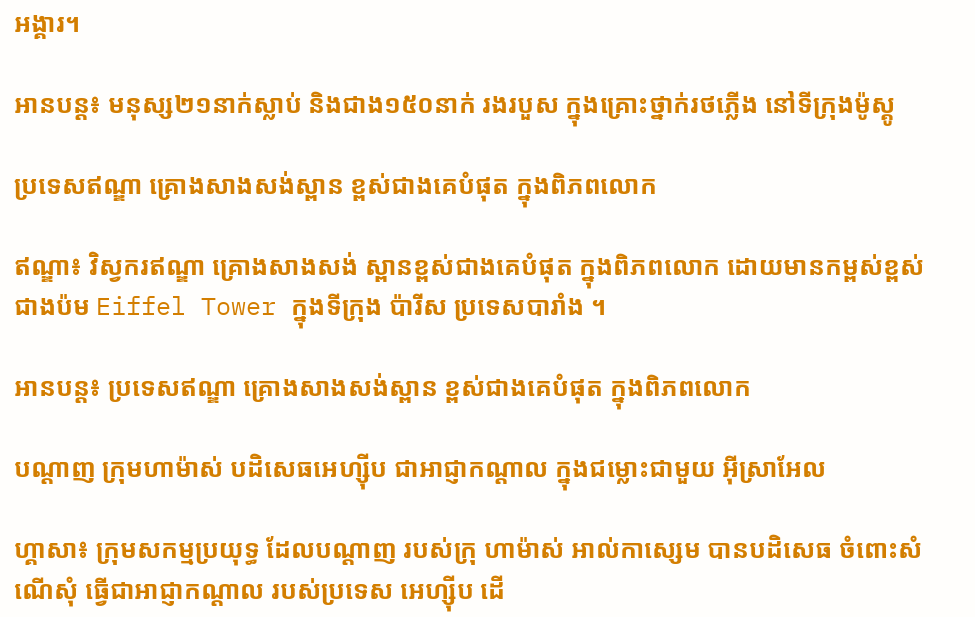អង្គារ។

អានបន្ត៖ មនុស្ស២១នាក់ស្លាប់ និងជាង១៥០នាក់ រងរបួស ក្នុងគ្រោះថ្នាក់រថភ្លើង នៅទីក្រុងម៉ូស្គូ

ប្រទេសឥណ្ឌា គ្រោងសាងសង់ស្ពាន ខ្ពស់ជាងគេបំផុត ក្នុងពិភពលោក

ឥណ្ឌា៖ វិស្វករឥណ្ឌា គ្រោងសាងសង់ ស្ពានខ្ពស់ជាងគេបំផុត ក្នុងពិភពលោក ដោយមានកម្ពស់ខ្ពស់ ជាងប៉ម Eiffel Tower ក្នុងទីក្រុង ប៉ារីស ប្រទេសបារាំង ។

អានបន្ត៖ ប្រទេសឥណ្ឌា គ្រោងសាងសង់ស្ពាន ខ្ពស់ជាងគេបំផុត ក្នុងពិភពលោក

បណ្តាញ ក្រុមហាម៉ាស់ បដិសេធអេហ្ស៊ីប ជាអាជ្ញាកណ្តាល ក្នុងជម្លោះជាមួយ អ៊ីស្រាអែល

ហ្គាសា៖ ក្រុមសកម្មប្រយុទ្ធ ដែលបណ្តាញ របស់ក្រុ ហាម៉ាស់ អាល់កាស្សេម បានបដិសេធ ចំពោះសំណើសុំ ធ្វើជាអាជ្ញាកណ្តាល របស់ប្រទេស អេហ្ស៊ីប ដើ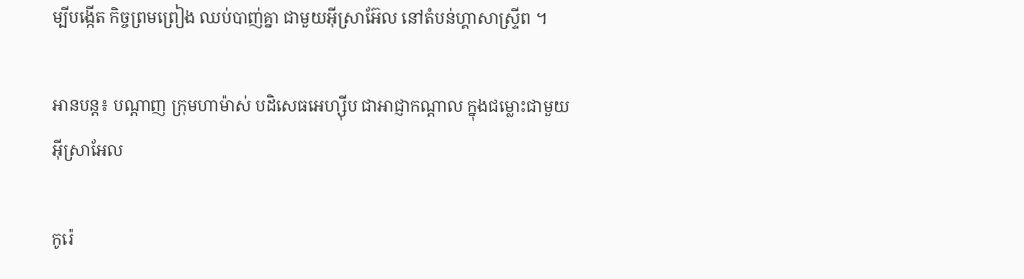ម្បីបង្កើត កិច្ចព្រមព្រៀង ឈប់បាញ់គ្នា ជាមួយអ៊ីស្រាអ៊ែល នៅតំបន់ហ្គាសាស្ទ្រីព ។

អានបន្ត៖ បណ្តាញ ក្រុមហាម៉ាស់ បដិសេធអេហ្ស៊ីប ជាអាជ្ញាកណ្តាល ក្នុងជម្លោះជាមួយ អ៊ីស្រាអែល

កូរ៉េ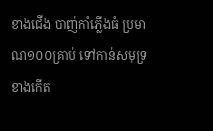ខាងជើង បាញ់កាំភ្លើងធំ ប្រមាណ១០០គ្រាប់ ទៅកាន់សមុទ្រខាងកើត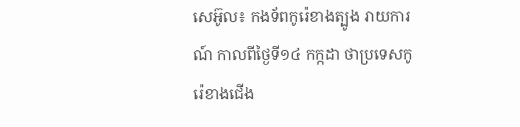សេអ៊ូល៖ កងទ័ពកូរ៉េខាងត្បូង រាយការណ៍ កាលពីថ្ងៃទី១៤ កក្កដា ថាប្រទេសកូរ៉េខាងជើង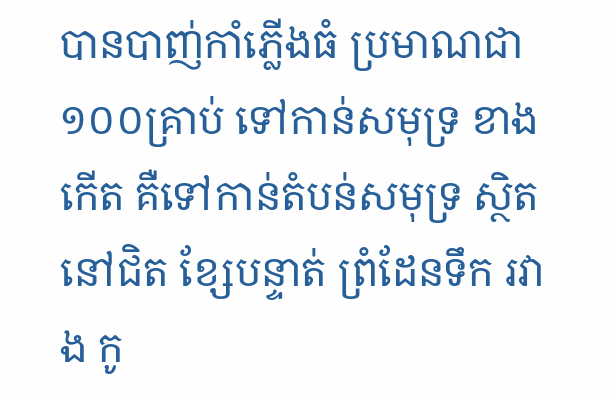បានបាញ់កាំភ្លើងធំ ប្រមាណជា១០០គ្រាប់ ទៅកាន់សមុទ្រ ខាងកើត គឺទៅកាន់តំបន់សមុទ្រ ស្ថិតនៅជិត ខ្សែបន្ទាត់ ព្រំដែនទឹក រវាង កូ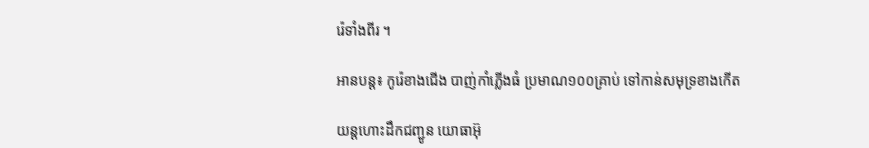រ៉េទាំងពីរ ។

អានបន្ត៖ កូរ៉េខាងជើង បាញ់កាំភ្លើងធំ ប្រមាណ១០០គ្រាប់ ទៅកាន់សមុទ្រខាងកើត

យន្តហោះដឹកជញ្ជូន យោធាអ៊ុ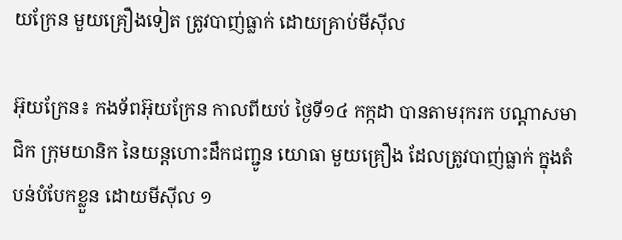យក្រែន មួយគ្រឿងទៀត ត្រូវបាញ់ធ្លាក់ ដោយគ្រាប់មីស៊ីល

អ៊ុយក្រែន៖ កងទ័ពអ៊ុយក្រែន កាលពីយប់ ថ្ងៃទី១៤ កក្កដា បានតាមរុករក បណ្តាសមាជិក ក្រុមយានិក នៃយន្តហោះដឹកជញ្ជូន យោធា មួយគ្រឿង ដែលត្រូវបាញ់ធ្លាក់ ក្នុងតំបន់បំបែកខ្លួន ដោយមីស៊ីល ១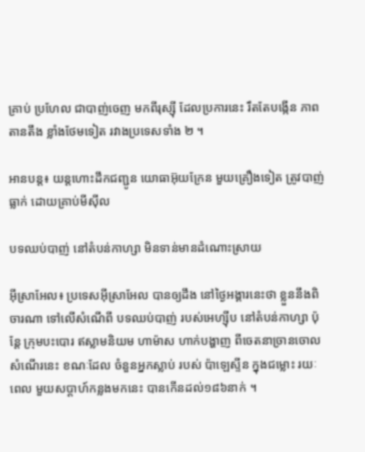គ្រាប់ ប្រហែល ជាបាញ់ចេញ មកពីរុស្ស៊ី ដែលប្រការនេះ រឹតតែបង្កើន ភាពតានតឹង ខ្លាំងថែមទៀត រវាងប្រទេសទាំង ២ ។

អានបន្ត៖ យន្តហោះដឹកជញ្ជូន យោធាអ៊ុយក្រែន មួយគ្រឿងទៀត ត្រូវបាញ់ធ្លាក់ ដោយគ្រាប់មីស៊ីល

បទឈប់បាញ់ នៅតំបន់កាហ្សា មិនទាន់មានដំណោះស្រាយ

អ៊ីស្រាអែល៖ ប្រទេសអ៊ីស្រាអែល បានឲ្យដឹង នៅថ្ងៃអង្គារនេះថា ខ្លួននឹងពិចារណា ទៅលើសំណើពី បទឈប់បាញ់ របស់អេហ្ស៊ីប នៅតំបន់កាហ្សា ប៉ុន្តែ ក្រុមបះបោរ ឥស្លាមនិយម ហាម៉ាស ហាក់បង្ហាញ ពីចេតនាច្រានចោល សំណើរនេះ ខណៈដែល ចំនួនអ្នកស្លាប់ របស់ ប៉ាឡេស្ទីន ក្នុងជម្លោះ រយៈពេល មួយសប្តាហ៍កន្លងមកនេះ បានកើនដល់១៨៦នាក់ ។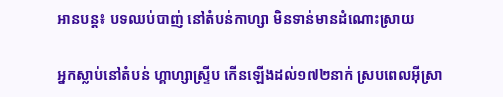អានបន្ត៖ បទឈប់បាញ់ នៅតំបន់កាហ្សា មិនទាន់មានដំណោះស្រាយ

អ្នកស្លាប់នៅតំបន់ ហ្គាហ្សាស្ទ្រីប កើនឡើងដល់១៧២នាក់ ស្របពេលអ៊ីស្រា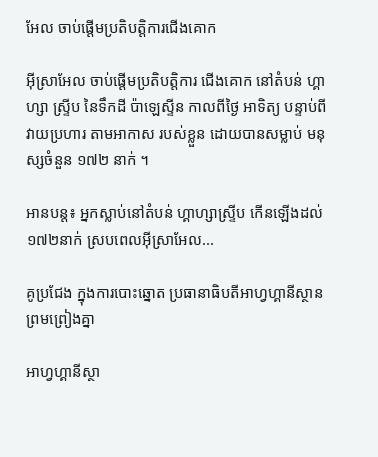អែល ចាប់ផ្តើមប្រតិបត្តិការជើងគោក

អ៊ីស្រាអែល ចាប់ផ្តើមប្រតិបត្តិការ ជើងគោក នៅតំបន់ ហ្គាហ្សា ស្ទ្រីប នៃទឹកដី ប៉ាឡេស្ទីន កាលពីថ្ងៃ អាទិត្យ បន្ទាប់ពីវាយប្រហារ តាមអាកាស របស់ខ្លួន ដោយបានសម្លាប់ មនុស្សចំនួន ១៧២ នាក់ ។

អានបន្ត៖ អ្នកស្លាប់នៅតំបន់ ហ្គាហ្សាស្ទ្រីប កើនឡើងដល់១៧២នាក់ ស្របពេលអ៊ីស្រាអែល...

គូប្រជែង ក្នុងការបោះឆ្នោត ប្រធានាធិបតីអាហ្វហ្គានីស្ថាន ព្រមព្រៀងគ្នា

អាហ្វហ្គានីស្ថា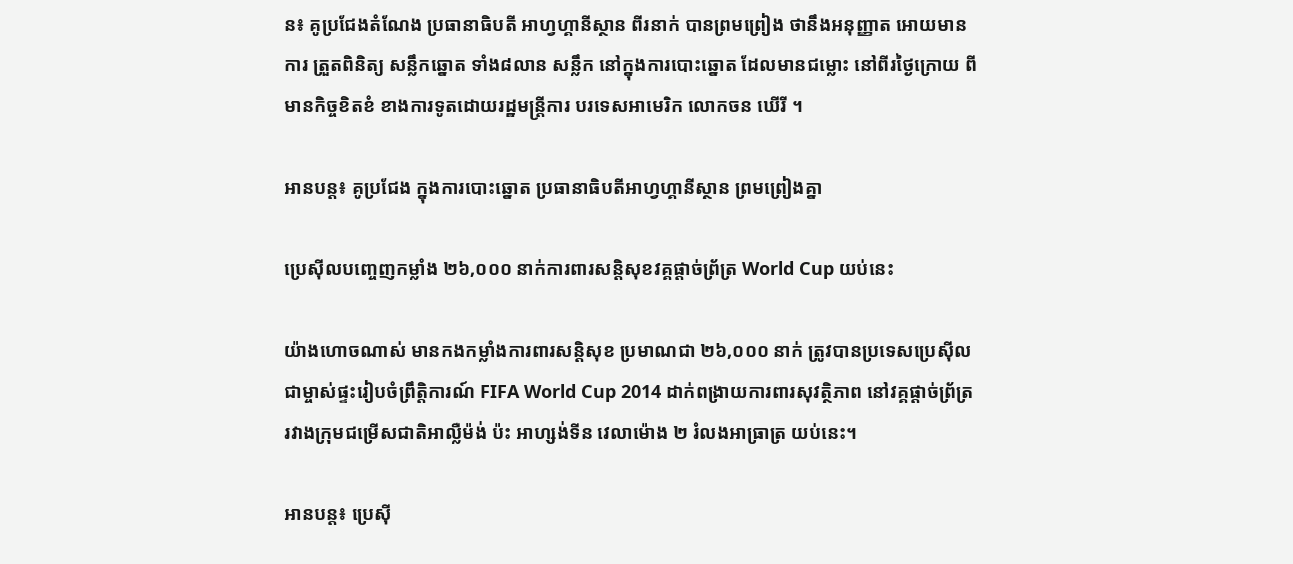ន៖ គូប្រជែងតំណែង ប្រធានាធិបតី អាហ្វហ្គានីស្ថាន ពីរនាក់ បានព្រមព្រៀង ថានឹងអនុញ្ញាត អោយមានការ ត្រួតពិនិត្យ សន្លឹកឆ្នោត ទាំង៨លាន សន្លឹក នៅក្នុងការបោះឆ្នោត ដែលមានជម្លោះ នៅពីរថ្ងៃក្រោយ ពីមានកិច្ចខិតខំ ខាងការទូតដោយរដ្ឋមន្ត្រីការ បរទេសអាមេរិក លោកចន ឃើរី ។

អានបន្ត៖ គូប្រជែង ក្នុងការបោះឆ្នោត ប្រធានាធិបតីអាហ្វហ្គានីស្ថាន ព្រមព្រៀងគ្នា

ប្រេស៊ីលបញ្ចេញកម្លាំង ២៦,០០០ នាក់ការពារសន្តិសុខវគ្គផ្ដាច់ព្រ័ត្រ World Cup យប់នេះ

យ៉ាងហោចណាស់ មានកងកម្លាំងការពារសន្តិសុខ ប្រមាណជា ២៦,០០០ នាក់ ត្រូវបានប្រទេសប្រេស៊ីល ជាម្ចាស់ផ្ទះរៀបចំព្រឹត្តិការណ៍ FIFA World Cup 2014 ដាក់ពង្រាយការពារសុវត្ថិភាព នៅវគ្គផ្ដាច់ព្រ័ត្រ រវាងក្រុមជម្រើសជាតិអាល្លឺម៉ង់ ប៉ះ អាហ្សង់ទីន វេលាម៉ោង ២ រំលងអាធ្រាត្រ យប់នេះ។

អានបន្ត៖ ប្រេស៊ី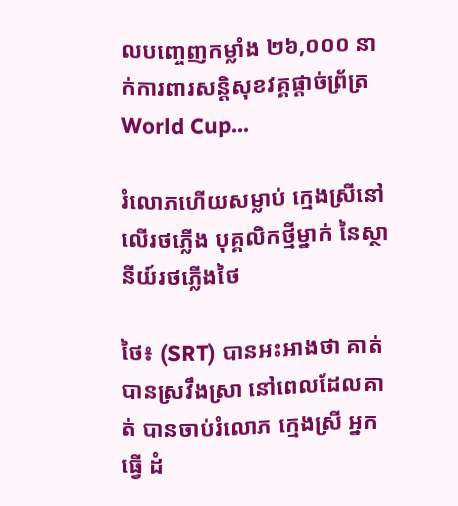លបញ្ចេញកម្លាំង ២៦,០០០ នាក់ការពារសន្តិសុខវគ្គផ្ដាច់ព្រ័ត្រ World Cup...

រំលោភហើយសម្លាប់ ក្មេងស្រីនៅលើរថភ្លើង បុគ្គលិកថ្មីម្នាក់ នៃស្ថានីយ៍រថភ្លើងថៃ

ថៃ៖ (SRT) បានអះអាងថា គាត់បានស្រវឹងស្រា នៅពេលដែលគាត់ បានចាប់រំលោភ ក្មេងស្រី អ្នកធ្វើ ដំ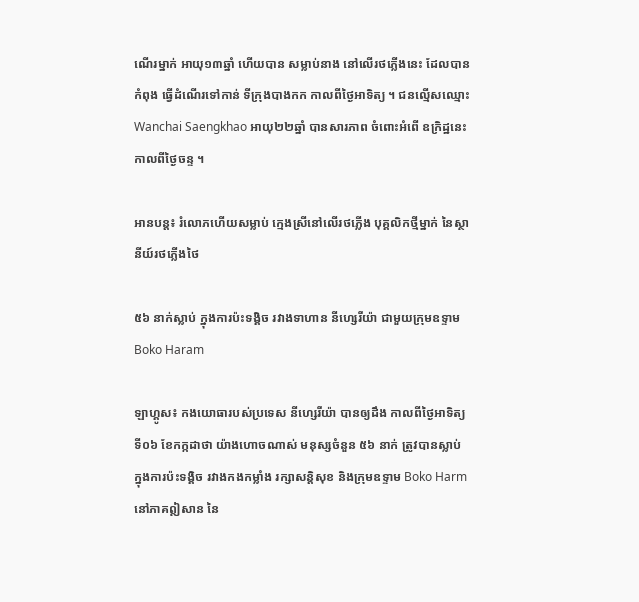ណើរម្នាក់ អាយុ១៣ឆ្នាំ ហើយបាន សម្លាប់នាង នៅលើរថភ្លើងនេះ ដែលបានកំពុង ធ្វើដំណើរទៅកាន់ ទីក្រុងបាងកក កាលពីថ្ងៃអាទិត្យ ។ ជនល្មើសឈ្មោះ Wanchai Saengkhao អាយុ២២ឆ្នាំ បានសារភាព ចំពោះអំពើ ឧក្រិដ្ឋនេះ កាលពីថ្ងៃចន្ទ ។

អានបន្ត៖ រំលោភហើយសម្លាប់ ក្មេងស្រីនៅលើរថភ្លើង បុគ្គលិកថ្មីម្នាក់ នៃស្ថានីយ៍រថភ្លើងថៃ

៥៦ នាក់ស្លាប់ ក្នុងការប៉ះទង្គិច រវាងទាហាន នីហ្សេរីយ៉ា ជាមួយក្រុមឧទ្ទាម Boko Haram

ឡាហ្គូស៖ កងយោធារបស់ប្រទេស នីហ្សេរីយ៉ា បានឲ្យដឹង កាលពីថ្ងៃអាទិត្យ ទី០៦ ខែកក្កដាថា យ៉ាងហោចណាស់ មនុស្សចំនួន ៥៦ នាក់ ត្រូវបានស្លាប់ ក្នុងការប៉ះទង្គិច រវាងកងកម្លាំង រក្សាសន្តិសុខ និងក្រុមឧទ្ទាម Boko Harm នៅភាគឦសាន នៃ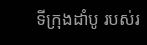ទីក្រុងដាំបូ របស់រ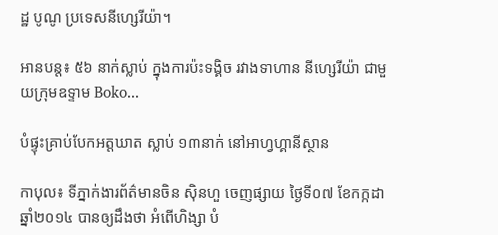ដ្ឋ បូណូ ប្រទេសនីហ្សេរីយ៉ា។

អានបន្ត៖ ៥៦ នាក់ស្លាប់ ក្នុងការប៉ះទង្គិច រវាងទាហាន នីហ្សេរីយ៉ា ជាមួយក្រុមឧទ្ទាម Boko...

បំផ្ទុះគ្រាប់បែកអត្តឃាត ស្លាប់ ១៣នាក់ នៅអាហ្វហ្គានីស្ថាន

កាបុល៖ ទីភ្នាក់ងារព័ត៌មានចិន ស៊ិនហួ ចេញផ្សាយ ថ្ងៃទី០៧ ខែកក្កដា ឆ្នាំ២០១៤ បានឲ្យដឹងថា អំពើហិង្សា បំ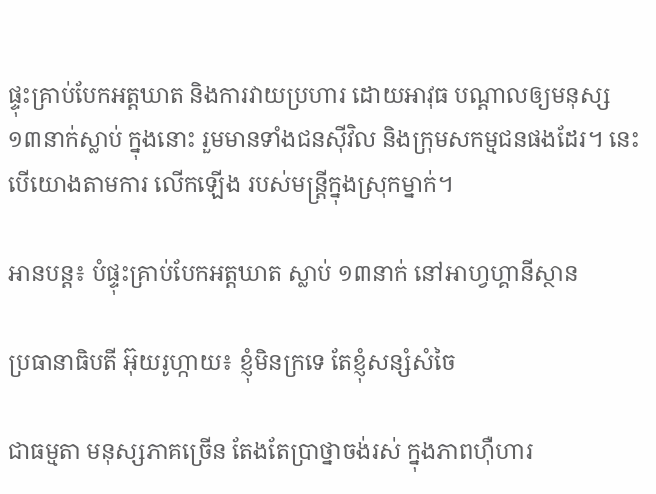ផ្ទុះគ្រាប់បែកអត្តឃាត និងការវាយប្រហារ ដោយអាវុធ បណ្តាលឲ្យមនុស្ស ១៣នាក់ស្លាប់ ក្នុងនោះ រួមមានទាំងជនស៊ីវិល និងក្រុមសកម្មជនផងដែរ។ នេះបើយោងតាមការ លើកឡើង របស់មន្ត្រីក្នុងស្រុកម្នាក់។

អានបន្ត៖ បំផ្ទុះគ្រាប់បែកអត្តឃាត ស្លាប់ ១៣នាក់ នៅអាហ្វហ្គានីស្ថាន

ប្រធានាធិបតី អ៊ុយរូហ្កាយ៖ ខ្ញុំមិនក្រទេ តែខ្ញុំសន្សំសំចៃ

ជាធម្មតា មនុស្សភាគច្រើន តែងតែប្រាថ្នាចង់រស់ ក្នុងភាពហ៊ឺហារ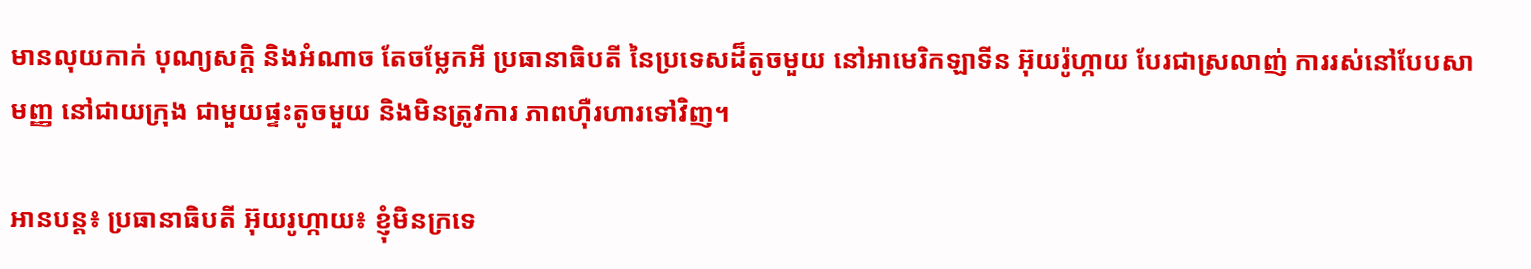មានលុយកាក់ បុណ្យសក្តិ និងអំណាច តែចម្លែកអី ប្រធានាធិបតី នៃប្រទេសដ៏តូចមួយ នៅអាមេរិកឡាទីន អ៊ុយរ៉ូហ្កាយ បែរជាស្រលាញ់ ការរស់នៅបែបសាមញ្ញ នៅជាយក្រុង ជាមួយផ្ទះតូចមួយ និងមិនត្រូវការ ភាពហ៊ឺរហារទៅវិញ។

អានបន្ត៖ ប្រធានាធិបតី អ៊ុយរូហ្កាយ៖ ខ្ញុំមិនក្រទេ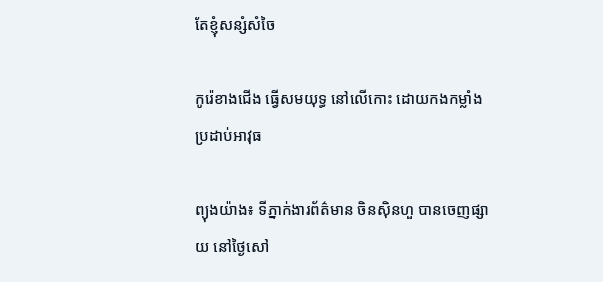តែខ្ញុំសន្សំសំចៃ

កូរ៉េខាងជើង ធ្វើសមយុទ្ធ នៅលើកោះ ដោយកងកម្លាំង ប្រដាប់អាវុធ

ព្យុងយ៉ាង៖ ទីភ្នាក់ងារព័ត៌មាន ចិនស៊ិនហួ បានចេញផ្សាយ នៅថ្ងៃសៅ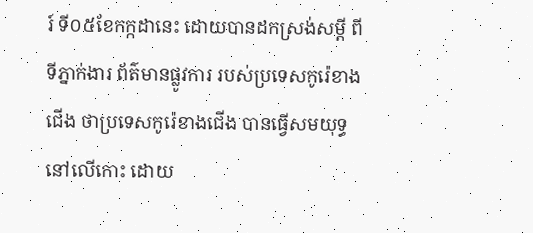រ៍ ទី០៥ខែកក្កដានេះ ដោយបានដកស្រង់សម្តី ពីទីភ្នាក់ងារ ព័ត៌មានផ្លូវការ របស់ប្រទេសកូរ៉េខាងជើង ថាប្រទេសកូរ៉េខាងជើង បានធ្វើសមយុទ្ធ នៅលើកោះ ដោយ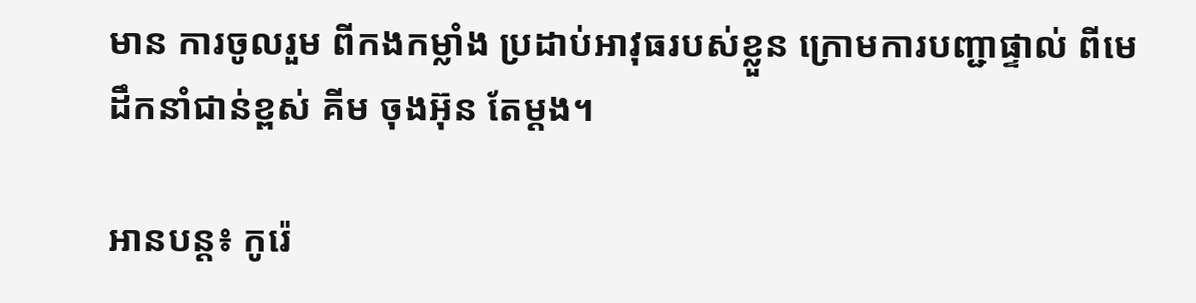មាន ការចូលរួម ពីកងកម្លាំង ប្រដាប់អាវុធរបស់ខ្លួន ក្រោមការបញ្ជាផ្ទាល់ ពីមេដឹកនាំជាន់ខ្ពស់ គីម ចុងអ៊ុន តែម្តង។

អានបន្ត៖ កូរ៉េ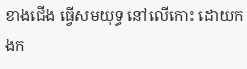ខាងជើង ធ្វើសមយុទ្ធ នៅលើកោះ ដោយកងក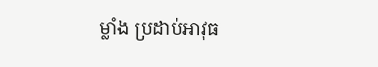ម្លាំង ប្រដាប់អាវុធ